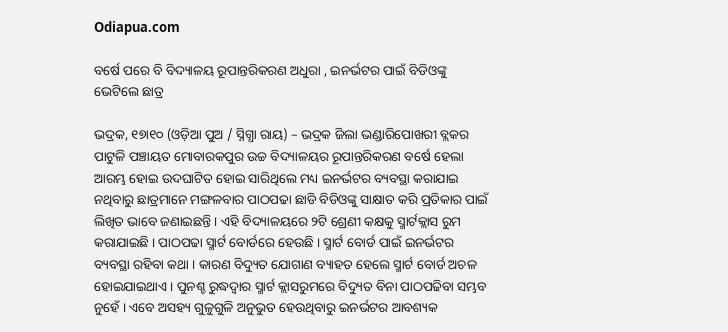Odiapua.com

ବର୍ଷେ ପରେ ବି ବିଦ୍ୟାଳୟ ରୂପାନ୍ତରିକରଣ ଅଧୁରା , ଇନର୍ଭଟର ପାଇଁ ବିଡିଓଙ୍କୁ ଭେଟିଲେ ଛାତ୍ର

ଭଦ୍ରକ, ୧୭ା୧୦ (ଓଡ଼ିଆ ପୁଅ / ସ୍ନିଗ୍ଧା ରାୟ) – ଭଦ୍ରକ ଜିଲା ଭଣ୍ଡାରିପୋଖରୀ ବ୍ଲକର ପାଟୁଳି ପଞ୍ଚାୟତ ମୋବାରକପୁର ଉଚ୍ଚ ବିଦ୍ୟାଳୟର ରୂପାନ୍ତରିକରଣ ବର୍ଷେ ହେଲା ଆରମ୍ଭ ହୋଇ ଉଦଘାଟିତ ହୋଇ ସାରିଥିଲେ ମଧ୍ୟ ଇନର୍ଭଟର ବ୍ୟବସ୍ଥା କରାଯାଇ ନଥିବାରୁ ଛାତ୍ରମାନେ ମଙ୍ଗଳବାର ପାଠପଢା ଛାଡି ବିଡିଓଙ୍କୁ ସାକ୍ଷାତ କରି ପ୍ରତିକାର ପାଇଁ ଲିଖିତ ଭାବେ ଜଣାଇଛନ୍ତି । ଏହି ବିଦ୍ୟାଳୟରେ ୨ଟି ଶ୍ରେଣୀ କକ୍ଷକୁ ସ୍ମାର୍ଟକ୍ଲାସ ରୁମ କରାଯାଇଛି । ପାଠପଢା ସ୍ମାର୍ଟ ବୋର୍ଡରେ ହେଉଛି । ସ୍ମାର୍ଟ ବୋର୍ଡ ପାଇଁ ଇନର୍ଭଟର ବ୍ୟବସ୍ଥା ରହିବା କଥା । କାରଣ ବିଦ୍ୟୁତ ଯୋଗାଣ ବ୍ୟାହତ ହେଲେ ସ୍ମାର୍ଟ ବୋର୍ଡ ଅଚଳ ହୋଇଯାଇଥାଏ । ପୁନଶ୍ଚ ରୁଦ୍ଧଦ୍ୱାର ସ୍ମାର୍ଟ କ୍ଲାସରୁମରେ ବିଦ୍ୟୁତ ବିନା ପାଠପଢିବା ସମ୍ଭବ ନୁହେଁ । ଏବେ ଅସହ୍ୟ ଗୁଳୁଗୁଳି ଅନୁଭୁତ ହେଉଥିବାରୁ ଇନର୍ଭଟର ଆବଶ୍ୟକ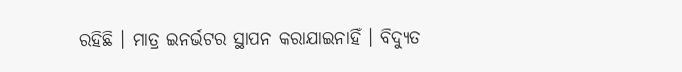ରହିଛି । ମାତ୍ର ଇନର୍ଭଟର ସ୍ଥାପନ କରାଯାଇନାହିଁ । ବିଦ୍ୟୁତ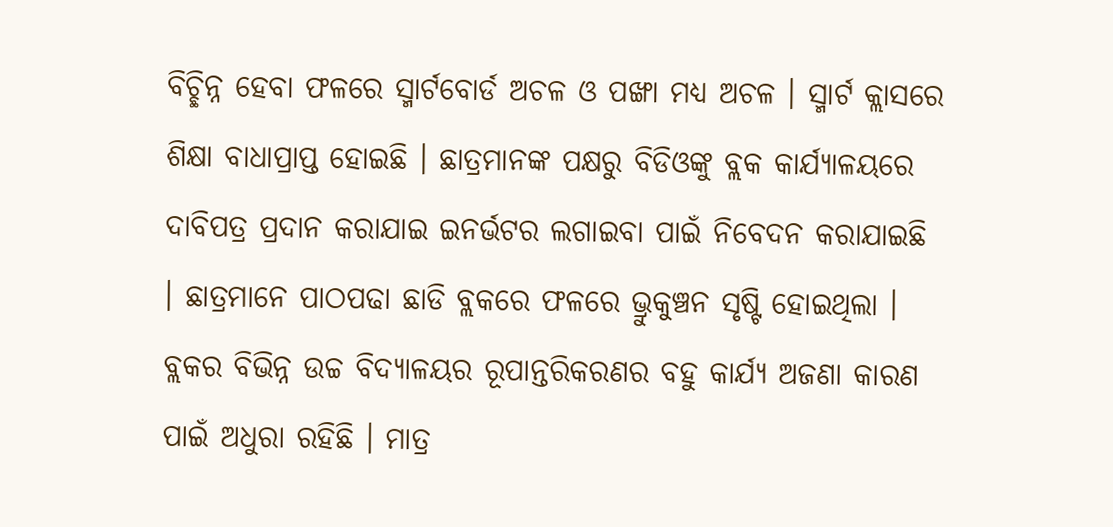ବିଚ୍ଛିନ୍ନ ହେବା ଫଳରେ ସ୍ମାର୍ଟବୋର୍ଡ ଅଚଳ ଓ ପଙ୍ଖା ମଧ୍ୟ ଅଚଳ । ସ୍ମାର୍ଟ କ୍ଲାସରେ ଶିକ୍ଷା ବାଧାପ୍ରାପ୍ତ ହୋଇଛି । ଛାତ୍ରମାନଙ୍କ ପକ୍ଷରୁ ବିଡିଓଙ୍କୁ ବ୍ଲକ କାର୍ଯ୍ୟାଳୟରେ ଦାବିପତ୍ର ପ୍ରଦାନ କରାଯାଇ ଇନର୍ଭଟର ଲଗାଇବା ପାଇଁ ନିବେଦନ କରାଯାଇଛି । ଛାତ୍ରମାନେ ପାଠପଢା ଛାଡି ବ୍ଲକରେ ଫଳରେ ଭ୍ରୁକୁଞ୍ଚନ ସୃଷ୍ଟି ହୋଇଥିଲା । ବ୍ଲକର ବିଭିନ୍ନ ଉଚ୍ଚ ବିଦ୍ୟାଳୟର ରୂପାନ୍ତରିକରଣର ବହୁ କାର୍ଯ୍ୟ ଅଜଣା କାରଣ ପାଇଁ ଅଧୁରା ରହିଛି । ମାତ୍ର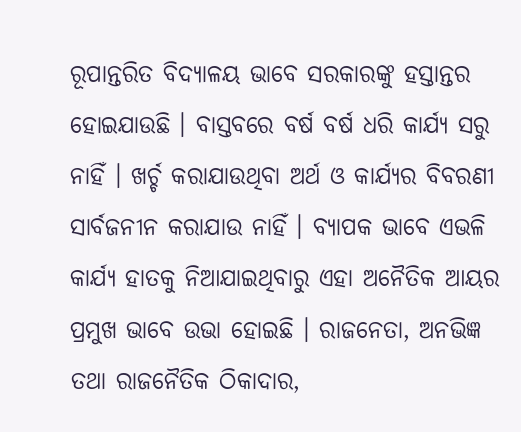ରୂପାନ୍ତରିତ ବିଦ୍ୟାଳୟ ଭାବେ ସରକାରଙ୍କୁ ହସ୍ତାନ୍ତର ହୋଇଯାଉଛି । ବାସ୍ତବରେ ବର୍ଷ ବର୍ଷ ଧରି କାର୍ଯ୍ୟ ସରୁ ନାହିଁ । ଖର୍ଚ୍ଚ କରାଯାଉଥିବା ଅର୍ଥ ଓ କାର୍ଯ୍ୟର ବିବରଣୀ ସାର୍ବଜନୀନ କରାଯାଉ ନାହିଁ । ବ୍ୟାପକ ଭାବେ ଏଭଳି କାର୍ଯ୍ୟ ହାତକୁ ନିଆଯାଇଥିବାରୁ ଏହା ଅନୈତିକ ଆୟର ପ୍ରମୁଖ ଭାବେ ଉଭା ହୋଇଛି । ରାଜନେତା, ଅନଭିଜ୍ଞ ତଥା ରାଜନୈତିକ ଠିକାଦାର,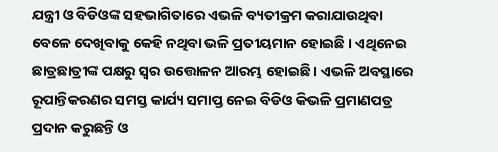ଯନ୍ତ୍ରୀ ଓ ବିଡିଓଙ୍କ ସହଭାଗିତାରେ ଏଭଳି ବ୍ୟତୀକ୍ରମ କରାଯାଉଥିବା ବେଳେ ଦେଖିବାକୁ କେହି ନଥିବା ଭଳି ପ୍ରତୀୟମାନ ହୋଇଛି । ଏଥିନେଇ ଛାତ୍ରଛାତ୍ରୀଙ୍କ ପକ୍ଷରୁ ସ୍ୱର ଉତ୍ତୋଳନ ଆରମ୍ଭ ହୋଇଛି । ଏଭଳି ଅବସ୍ଥାରେ ରୂପାନ୍ତିକରଣର ସମସ୍ତ କାର୍ଯ୍ୟ ସମାପ୍ତ ନେଇ ବିଡିଓ କିଭଳି ପ୍ରମାଣପତ୍ର ପ୍ରଦାନ କରୁଛନ୍ତି ଓ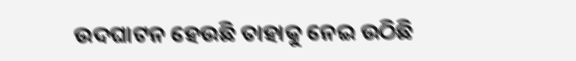ଉଦଘାଟନ ହେଉଛି ତାହାକୁ ନେଇ ଉଠିଛି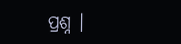ପ୍ରଶ୍ନ ।